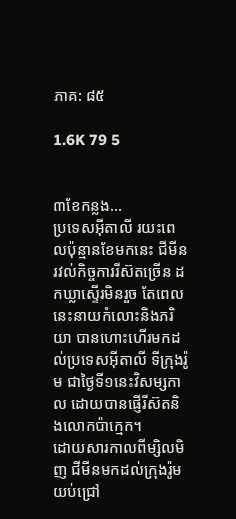ភាគ: ៨៥

1.6K 79 5


៣ខែកន្លង...
ប្រទេសអ៊ីតាលី រយះពេលប៉ុន្មានខែមកនេះ ជីមីនរវល់កិច្ចការរីស៊តច្រើន ដកឃ្លាស្ទើរមិនរួច តែពេលនេះនាយកំលោះនិងភរិយា បានហោះហើរមកដល់ប្រទេសអ៊ីតាលី ទីក្រុងរ៉ូម ជាថ្ងៃទី១នេះវិសម្សកាល ដោយបានផ្ញើរីស៊តនិងលោកប៉ាក្មេក។
ដោយសារកាលពីម្សិលមិញ ជីមីនមកដល់ក្រុងរ៉ូមយប់ជ្រៅ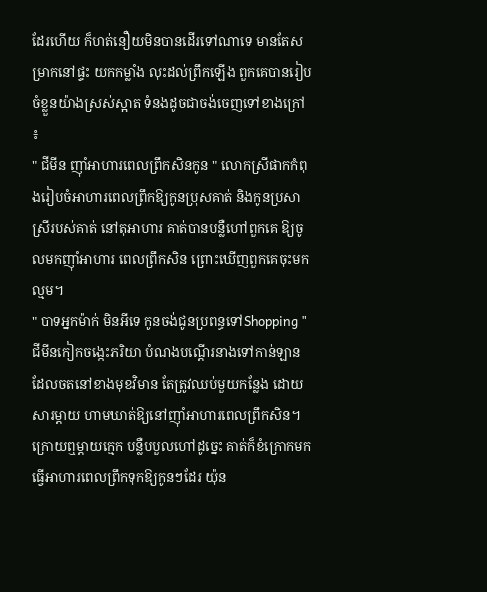ដែរហើយ ក៏ហត់នឿយមិនបានដើរទៅណាទេ មានតែសម្រាកនៅផ្ទះ យកកម្លាំង លុះដល់ព្រឹកឡើង ពួកគេបានរៀបចំខ្លួនយ៉ាងស្រស់ស្អាត ទំនងដូចជាចង់ចេញទៅខាងក្រៅ ៖
" ជីមីន ញ៉ាំអាហារពេលព្រឹកសិនកូន " លោកស្រីផាកកំពុងរៀបចំអាហារពេលព្រឹកឱ្យកូនប្រុសគាត់ និងកូនប្រសាស្រីរបស់គាត់ នៅតុអាហារ គាត់បានបន្លឺហៅពួកគេ ឱ្យចូលមកញ៉ាំអាហារ ពេលព្រឹកសិន ព្រោះឃើញពួកគេចុះមកល្មម។
" បាទអ្នកម៉ាក់ មិនអីទេ កូនចង់ជូនប្រពន្ធទៅShopping "
ជីមីនកៀកចង្កេះភរិយា បំណងបណ្តើរនាងទៅកាន់ឡាន ដែលចតនៅខាងមុខវិមាន តែត្រូវឈប់មួយកន្លែង ដោយសារម្តាយ ហាមឃាត់ឱ្យនៅញ៉ាំអាហារពេលព្រឹកសិន។
ក្រោយឮម្តាយក្មេក បន្លឺបបួលហៅដូច្នេះ គាត់ក៏ខំក្រោកមកធ្វើអាហារពេលព្រឹកទុកឱ្យកូនៗដែរ យ៉ុន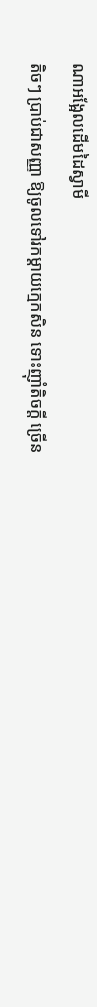ណាអង្អែលដើមដៃស្វាមី
តិចៗ ប្រាប់ជាសញ្ញា ឱ្យចូលទៅរកម្តាយក្មេកសិន ទោះញ៉ាំតិចក្តី ច្រើន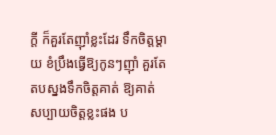ក្តី ក៏គួរតែញ៉ាំខ្លះដែរ ទឹកចិត្តម្តាយ ខំប្រឹងធ្វើឱ្យកូនៗញ៉ាំ គួរតែតបស្នងទឹកចិត្តគាត់ ឱ្យគាត់សប្បាយចិត្តខ្លះផង ប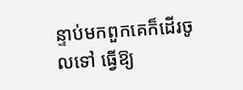ន្ទាប់មកពួកគេក៏ដើរចូលទៅ ធ្វើឱ្យ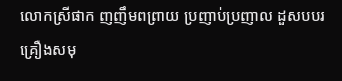លោកស្រីផាក ញញឹមពព្រាយ ប្រញាប់ប្រញាល ដួសបបរគ្រឿងសមុ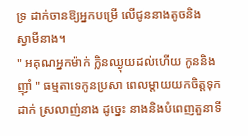ទ្រ ដាក់ចានឱ្យអ្នកបម្រើ លើជូននាងតូចនិង
ស្វាមីនាង។
" អគុណអ្នកម៉ាក់ ក្លិនឈ្ងុយដល់ហើយ កូននិងញ៉ាំ " ធម្មតាទេកូនប្រសា ពេលម្តាយយកចិត្តទុកដាក់ ស្រលាញ់នាង ដូច្នេះ នាងនិងបំពេញតួនាទី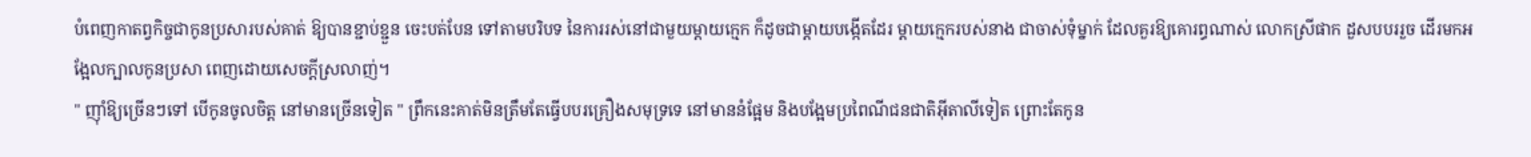បំពេញកាតព្វកិច្ចជាកូនប្រសារបស់គាត់ ឱ្យបានខ្ជាប់ខ្ជួន ចេះបត់បែន ទៅតាមបរិបទ នៃការរស់នៅជាមួយម្តាយក្មេក ក៏ដូចជាម្តាយបង្កើតដែរ ម្តាយក្មេករបស់នាង ជាចាស់ទុំម្នាក់ ដែលគួរឱ្យគោរព្ធណាស់ លោកស្រីផាក ដួសបបររួច ដើរមកអង្អែលក្បាលកូនប្រសា ពេញដោយសេចក្តីស្រលាញ់។
" ញ៉ាំឱ្យច្រើនៗទៅ បើកូនចូលចិត្ត នៅមានច្រើនទៀត " ព្រឹកនេះគាត់មិនត្រឹមតែធ្វើបបរគ្រឿងសមុទ្រទេ នៅមាននំផ្អែម និងបង្អែមប្រពៃណីជនជាតិអ៊ីតាលីទៀត ព្រោះតែកូន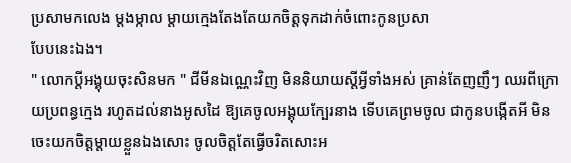ប្រសាមកលេង ម្តងម្កាល ម្តាយក្មេងតែងតែយកចិត្តទុកដាក់ចំពោះកូនប្រសា
បែបនេះឯង។
" លោកប្តីអង្គុយចុះសិនមក " ជីមីនឯណ្ណេះវិញ មិននិយាយស្តីអ្វីទាំងអស់ គ្រាន់តែញញឹៗ ឈរពីក្រោយប្រពន្ធក្មេង រហូតដល់នាងអូសដៃ ឱ្យគេចូលអង្គុយក្បែរនាង ទើបគេព្រមចូល ជាកូនបង្កើតអី មិនចេះយកចិត្តម្តាយខ្លួនឯងសោះ ចូលចិត្តតែធ្វើចរិតសោះអ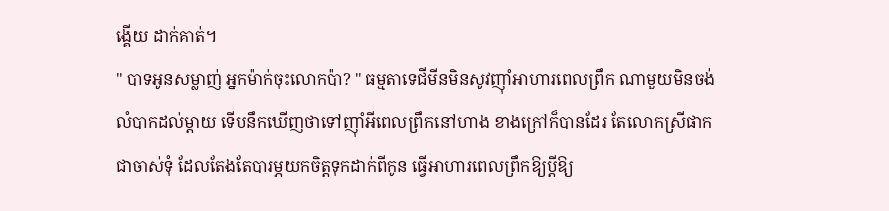ង្គើយ ដាក់គាត់។
" បាទអូនសម្លាញ់ អ្នកម៉ាក់ចុះលោកប៉ា? " ធម្មតាទេជីមីនមិនសូវញ៉ាំអាហារពេលព្រឹក ណាមួយមិនចង់លំបាកដល់ម្តាយ ទើបនឹកឃើញថាទៅញ៉ាំអីពេលព្រឹកនៅហាង ខាងក្រៅក៏បានដែរ តែលោកស្រីផាក ជាចាស់ទុំ ដែលតែងតែបារម្ភយកចិត្តទុកដាក់ពីកូន ធ្វើអាហារពេលព្រឹកឱ្យប្តីឱ្យ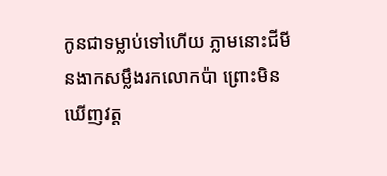កូនជាទម្លាប់ទៅហើយ ភ្លាមនោះជីមីនងាកសម្លឹងរកលោកប៉ា ព្រោះមិនឃើញវត្ត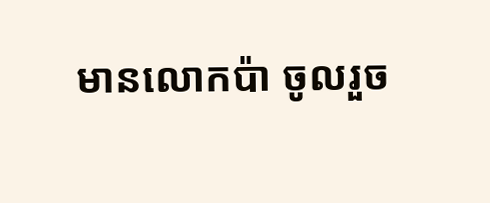មានលោកប៉ា ចូលរួច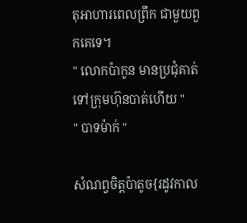តុអាហារពេលព្រឹក ជាមួយពួកគេទេ។
" លោកប៉ាកូន មានប្រជុំគាត់ទៅក្រុមហ៊ុនបាត់ហើយ "
" បាទម៉ាក់ "

សំណព្វចិត្តប៉ាតូច{រដូវកាល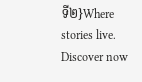ទី២}Where stories live. Discover now